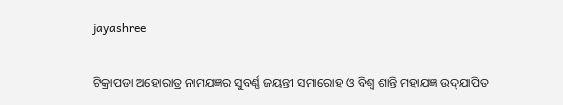jayashree

ଟିକ୍ରାପଡା ଅହୋରାତ୍ର ନାମଯଜ୍ଞର ସୁବର୍ଣ୍ଣ ଜୟନ୍ତୀ ସମାରୋହ ଓ ବିଶ୍ୱ ଶାନ୍ତି ମହାଯଜ୍ଞ ଉଦ୍‌ଯାପିତ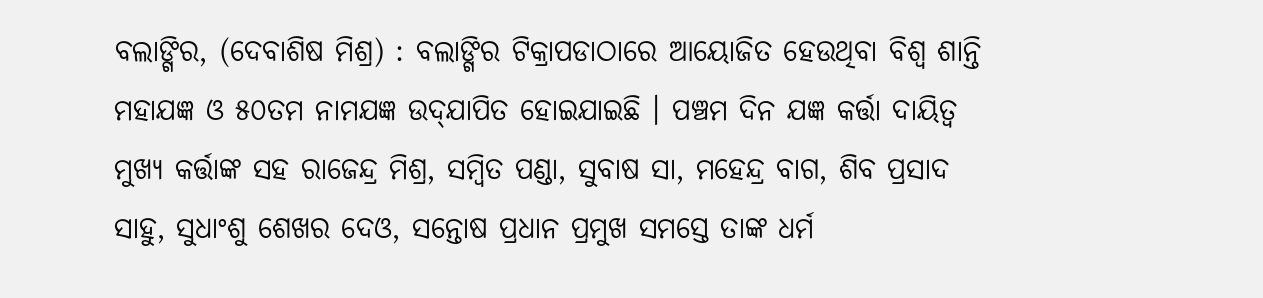ବଲାଙ୍ଗିର, (ଦେବାଶିଷ ମିଶ୍ର) : ବଲାଙ୍ଗିର ଟିକ୍ରାପଡାଠାରେ ଆୟୋଜିତ ହେଉଥିବା ବିଶ୍ୱ ଶାନ୍ତି ମହାଯଜ୍ଞ ଓ ୫୦ତମ ନାମଯଜ୍ଞ ଉଦ୍‌ଯାପିତ ହୋଇଯାଇଛି । ପଞ୍ଚମ ଦିନ ଯଜ୍ଞ କର୍ତ୍ତା ଦାୟିତ୍ୱ ମୁଖ୍ୟ କର୍ତ୍ତାଙ୍କ ସହ ରାଜେନ୍ଦ୍ର ମିଶ୍ର, ସମ୍ବିତ ପଣ୍ଡା, ସୁବାଷ ସା, ମହେନ୍ଦ୍ର ବାଗ, ଶିବ ପ୍ରସାଦ ସାହୁ, ସୁଧାଂଶୁ ଶେଖର ଦେଓ, ସନ୍ତୋଷ ପ୍ରଧାନ ପ୍ରମୁଖ ସମସ୍ତେ ତାଙ୍କ ଧର୍ମ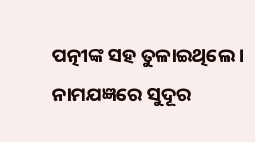ପତ୍ନୀଙ୍କ ସହ ତୁଳାଇଥିଲେ । ନାମଯଜ୍ଞରେ ସୁଦୂର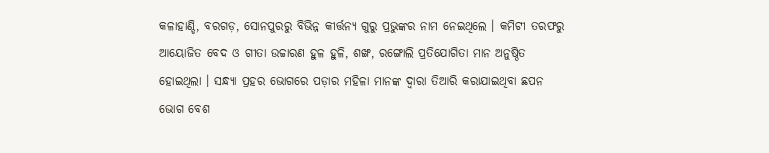କଳାହାଣ୍ଡି, ବରଗଡ଼, ସୋନପୁରରୁ ବିଭିନ୍ନ କୀର୍ତ୍ତନ୍ୟ ଗୁରୁ ପ୍ରଭୁଙ୍କର ନାମ ନେଇଥିଲେ । କମିଟୀ ତରଫରୁ ଆୟୋଜିତ ବେଦ ଓ ଗୀତା ଉଚ୍ଚାରଣ ହୁଳ ହୁଳି, ଶଙ୍ଖ, ରଙ୍ଗୋଲି ପ୍ରତିଯୋଗିତା ମାନ ଅନୁଷ୍ଠିତ ହୋଇଥିଲା । ସନ୍ଧ୍ୟା ପ୍ରହର ଭୋଗରେ ପଡ଼ାର ମହିଳା ମାନଙ୍କ ଦ୍ୱାରା ତିଆରି କରାଯାଇଥିବା ଛପନ ଭୋଗ ବେଶ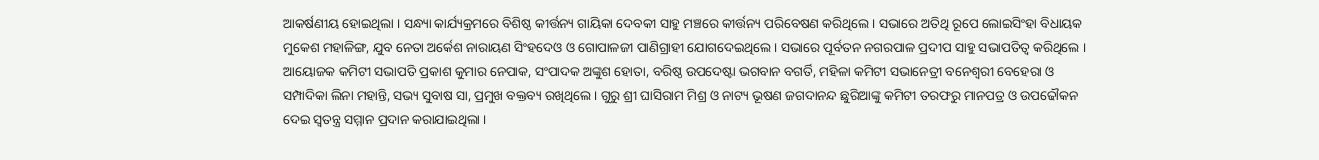ଆକର୍ଷଣୀୟ ହୋଇଥିଲା । ସନ୍ଧ୍ୟା କାର୍ଯ୍ୟକ୍ରମରେ ବିଶିଷ୍ଠ କୀର୍ତ୍ତନ୍ୟ ଗାୟିକା ଦେବକୀ ସାହୁ ମଞ୍ଚରେ କୀର୍ତ୍ତନ୍ୟ ପରିବେଷଣ କରିଥିଲେ । ସଭାରେ ଅତିଥି ରୂପେ ଲୋଇସିଂହା ବିଧାୟକ ମୁକେଶ ମହାଳିଙ୍ଗ, ଯୁବ ନେତା ଅର୍କେଶ ନାରାୟଣ ସିଂହଦେଓ ଓ ଗୋପାଳଜୀ ପାଣିଗ୍ରାହୀ ଯୋଗଦେଇଥିଲେ । ସଭାରେ ପୂର୍ବତନ ନଗରପାଳ ପ୍ରଦୀପ ସାହୁ ସଭାପତିତ୍ୱ କରିଥିଲେ । ଆୟୋଜକ କମିଟୀ ସଭାପତି ପ୍ରକାଶ କୁମାର ନେପାକ, ସଂପାଦକ ଅଙ୍କୁଶ ହୋତା, ବରିଷ୍ଠ ଉପଦେଷ୍ଟା ଭଗବାନ ବଗର୍ତି, ମହିଳା କମିଟୀ ସଭାନେତ୍ରୀ ବନେଶ୍ୱରୀ ବେହେରା ଓ ସମ୍ପାଦିକା ଲିନା ମହାନ୍ତି, ସଭ୍ୟ ସୁବାଷ ସା, ପ୍ରମୁଖ ବକ୍ତବ୍ୟ ରଖିଥିଲେ । ଗୁରୁ ଶ୍ରୀ ଘାସିରାମ ମିଶ୍ର ଓ ନାଟ୍ୟ ଭୂଷଣ ଜଗଦାନନ୍ଦ ଛୁରିଆଙ୍କୁ କମିଟୀ ତରଫରୁ ମାନପତ୍ର ଓ ଉପଢୌକନ ଦେଇ ସ୍ୱତନ୍ତ୍ର ସମ୍ମାନ ପ୍ରଦାନ କରାଯାଇଥିଲା ।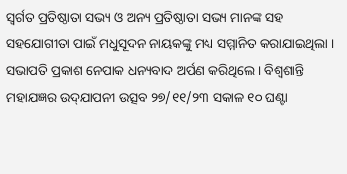ସ୍ୱର୍ଗତ ପ୍ରତିଷ୍ଠାତା ସଭ୍ୟ ଓ ଅନ୍ୟ ପ୍ରତିଷ୍ଠାତା ସଭ୍ୟ ମାନଙ୍କ ସହ ସହଯୋଗୀତା ପାଇଁ ମଧୁସୂଦନ ନାୟକଙ୍କୁ ମଧ୍ୟ ସମ୍ମାନିତ କରାଯାଇଥିଲା । ସଭାପତି ପ୍ରକାଶ ନେପାକ ଧନ୍ୟବାଦ ଅର୍ପଣ କରିଥିଲେ । ବିଶ୍ୱଶାନ୍ତି ମହାଯଜ୍ଞର ଉଦ୍‌ଯାପନୀ ଉତ୍ସବ ୨୭/୧୧/୨୩ ସକାଳ ୧୦ ଘଣ୍ଟା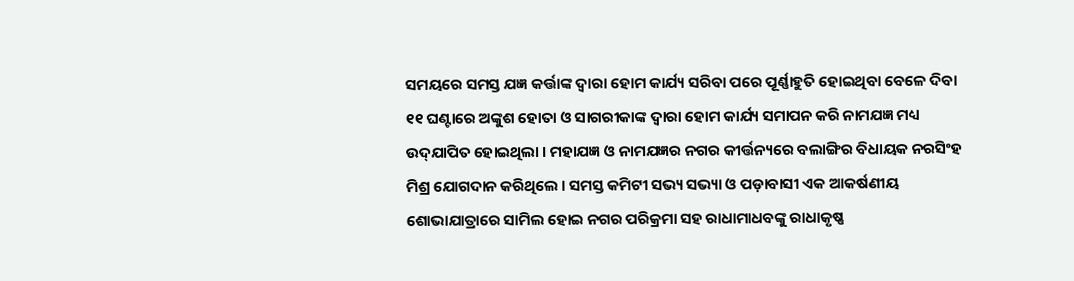ସମୟରେ ସମସ୍ତ ଯଜ୍ଞ କର୍ତ୍ତାଙ୍କ ଦ୍ୱାରା ହୋମ କାର୍ଯ୍ୟ ସରିବା ପରେ ପୂର୍ଣ୍ଣାହୁତି ହୋଇଥିବା ବେଳେ ଦିବା ୧୧ ଘଣ୍ଟାରେ ଅଙ୍କୁଶ ହୋତା ଓ ସାଗରୀକାଙ୍କ ଦ୍ୱାରା ହୋମ କାର୍ଯ୍ୟ ସମାପନ କରି ନାମଯଜ୍ଞ ମଧ୍ୟ ଉଦ୍‌ଯାପିତ ହୋଇଥିଲା । ମହାଯଜ୍ଞ ଓ ନାମଯଜ୍ଞର ନଗର କୀର୍ତ୍ତନ୍ୟରେ ବଲାଙ୍ଗିର ବିଧାୟକ ନରସିଂହ ମିଶ୍ର ଯୋଗଦାନ କରିଥିଲେ । ସମସ୍ତ କମିଟୀ ସଭ୍ୟ ସଭ୍ୟା ଓ ପଡ଼ାବାସୀ ଏକ ଆକର୍ଷଣୀୟ ଶୋଭାଯାତ୍ରାରେ ସାମିଲ ହୋଇ ନଗର ପରିକ୍ରମା ସହ ରାଧାମାଧବଙ୍କୁ ରାଧାକୃଷ୍ଣ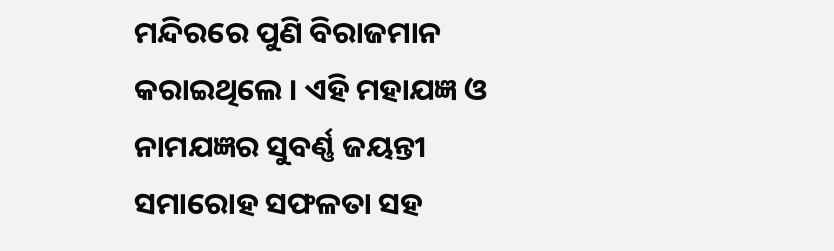ମନ୍ଦିରରେ ପୁଣି ବିରାଜମାନ କରାଇଥିଲେ । ଏହି ମହାଯଜ୍ଞ ଓ ନାମଯଜ୍ଞର ସୁବର୍ଣ୍ଣ ଜୟନ୍ତୀ ସମାରୋହ ସଫଳତା ସହ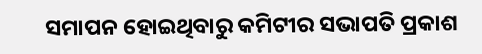ସମାପନ ହୋଇଥିବାରୁ କମିଟୀର ସଭାପତି ପ୍ରକାଶ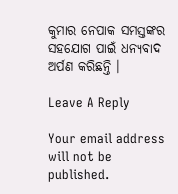କୁମାର ନେପାକ ସମସ୍ତଙ୍କର ସହଯୋଗ ପାଇଁ ଧନ୍ୟବାଦ ଅର୍ପଣ କରିଛନ୍ତି ।

Leave A Reply

Your email address will not be published.